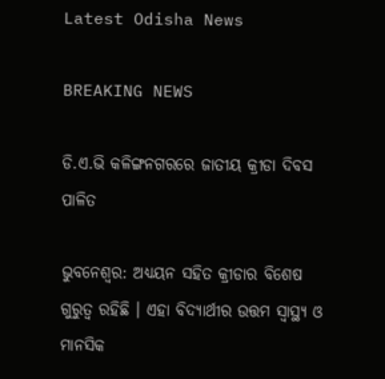Latest Odisha News

BREAKING NEWS

ଡି.ଏ.ଭି କଳିଙ୍ଗନଗରରେ ଜାତୀୟ କ୍ରୀଡା ଦିବସ ପାଳିତ

ଭୁବନେଶ୍ୱର: ଅଧ୍ୟୟନ ସହିତ କ୍ରୀଡାର ବିଶେଷ ଗୁରୁତ୍ୱ ରହିଛି । ଏହା ବିଦ୍ୟାର୍ଥୀର ଉତ୍ତମ ସ୍ୱାସ୍ଥ୍ୟ ଓ ମାନସିକ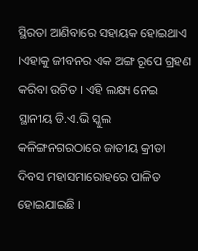ସ୍ଥିରତା ଆଣିବାରେ ସହାୟକ ହୋଇଥାଏ ।ଏହାକୁ ଜୀବନର ଏକ ଅଙ୍ଗ ରୂପେ ଗ୍ରହଣ କରିବା ଉଚିତ । ଏହି ଲକ୍ଷ୍ୟ ନେଇ ସ୍ଥାନୀୟ ଡି.ଏ.ଭି ସ୍କୁଲ କଳିଙ୍ଗନଗରଠାରେ ଜାତୀୟ କ୍ରୀଡା ଦିବସ ମହାସମାରୋହରେ ପାଳିତ ହୋଇଯାଇଛି ।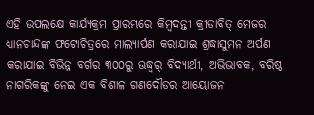ଏହି ଉପଲକ୍ଷେ କାର୍ଯ୍ୟକ୍ରମ ପ୍ରାରମ୍ଭରେ କିମ୍ବଦନ୍ତୀ କ୍ରୀଡାବିତ୍ ମେଜର ଧ୍ୟାନଚାନ୍ଦଙ୍କ ଫଟୋଚିତ୍ରରେ ମାଲ୍ୟାର୍ପଣ କରାଯାଇ ଶ୍ରଦ୍ଧାସୁମନ ଅର୍ପଣ କରାଯାଇ ବିଭିନ୍ନ ବର୍ଗର ୩୦୦ରୁ ଊଦ୍ଧ୍ୱର୍ ବିଦ୍ୟାର୍ଥୀ, ଅଭିଭାବକ, ବରିଷ୍ଠ ନାଗରିକଙ୍କୁ ନେଇ ଏକ ବିଶାଳ ଗଣଦୌଡର ଆୟୋଜନ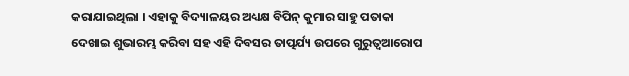କରାଯାଇଥିଲା । ଏହାକୁ ବିଦ୍ୟାଳୟର ଅଧ୍ୟକ୍ଷ ବିପିନ୍ କୁମାର ସାହୁ ପତାକା ଦେଖାଇ ଶୁଭାରମ୍ଭ କରିବା ସହ ଏହି ଦିବସର ତାତ୍ପର୍ଯ୍ୟ ଉପରେ ଗୁରୁତ୍ୱଆରୋପ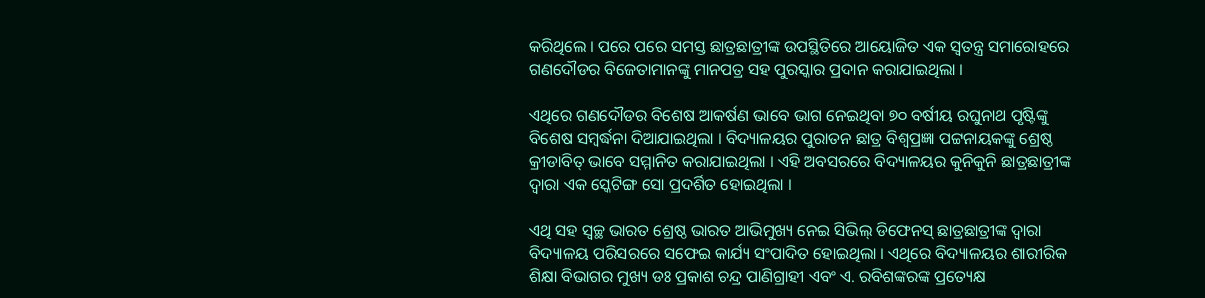କରିଥିଲେ । ପରେ ପରେ ସମସ୍ତ ଛାତ୍ରଛାତ୍ରୀଙ୍କ ଉପସ୍ଥିତିରେ ଆୟୋଜିତ ଏକ ସ୍ୱତନ୍ତ୍ର ସମାରୋହରେ ଗଣଦୌଡର ବିଜେତାମାନଙ୍କୁ ମାନପତ୍ର ସହ ପୁରସ୍କାର ପ୍ରଦାନ କରାଯାଇଥିଲା ।

ଏଥିରେ ଗଣଦୌଡର ବିଶେଷ ଆକର୍ଷଣ ଭାବେ ଭାଗ ନେଇଥିବା ୭୦ ବର୍ଷୀୟ ରଘୁନାଥ ପୃଷ୍ଟିଙ୍କୁ ବିଶେଷ ସମ୍ବର୍ଦ୍ଧନା ଦିଆଯାଇଥିଲା । ବିଦ୍ୟାଳୟର ପୁରାତନ ଛାତ୍ର ବିଶ୍ୱପ୍ରଜ୍ଞା ପଟ୍ଟନାୟକଙ୍କୁ ଶ୍ରେଷ୍ଠ କ୍ରୀଡାବିତ୍ ଭାବେ ସମ୍ମାନିତ କରାଯାଇଥିଲା । ଏହି ଅବସରରେ ବିଦ୍ୟାଳୟର କୁନିକୁନି ଛାତ୍ରଛାତ୍ରୀଙ୍କ ଦ୍ୱାରା ଏକ ସ୍କେଟିଙ୍ଗ ସୋ ପ୍ରଦର୍ଶିତ ହୋଇଥିଲା ।

ଏଥି ସହ ସ୍ୱଚ୍ଛ ଭାରତ ଶ୍ରେଷ୍ଠ ଭାରତ ଆଭିମୁଖ୍ୟ ନେଇ ସିଭିଲ୍ ଡିଫେନସ୍ ଛାତ୍ରଛାତ୍ରୀଙ୍କ ଦ୍ୱାରା ବିଦ୍ୟାଳୟ ପରିସରରେ ସଫେଇ କାର୍ଯ୍ୟ ସଂପାଦିତ ହୋଇଥିଲା । ଏଥିରେ ବିଦ୍ୟାଳୟର ଶାରୀରିକ ଶିକ୍ଷା ବିଭାଗର ମୁଖ୍ୟ ଡଃ ପ୍ରକାଶ ଚନ୍ଦ୍ର ପାଣିଗ୍ରାହୀ ଏବଂ ଏ. ରବିଶଙ୍କରଙ୍କ ପ୍ରତ୍ୟେକ୍ଷ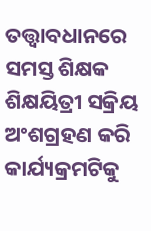ତତ୍ତ୍ୱାବଧାନରେ ସମସ୍ତ ଶିକ୍ଷକ ଶିକ୍ଷୟିତ୍ରୀ ସକ୍ରିୟ ଅଂଶଗ୍ରହଣ କରି କାର୍ଯ୍ୟକ୍ରମଟିକୁ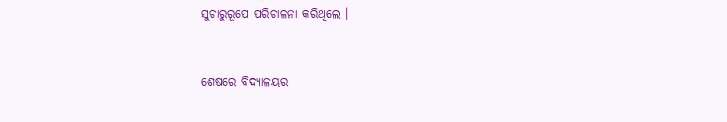ସୁଚାରୁରୂପେ ପରିଚାଳନା କରିଥିଲେ ।



ଶେଷରେ ବିଦ୍ୟାଳୟର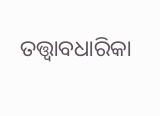ତତ୍ତ୍ୱାବଧାରିକା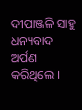ଦୀପାଞ୍ଜଳି ସାହୁ ଧନ୍ୟବାଦ ଅର୍ପଣ କରିଥିଲେ ।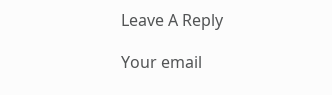Leave A Reply

Your email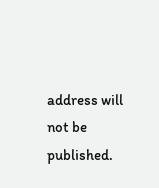address will not be published.